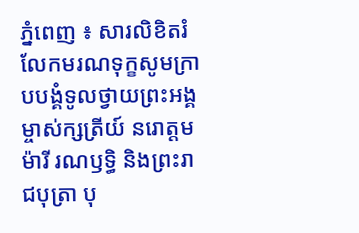ភ្នំពេញ ៖ សារលិខិតរំលែកមរណទុក្ខសូមក្រាបបង្គំទូលថ្វាយព្រះអង្គម្ចាស់ក្សត្រីយ៍ នរោត្តម ម៉ារី រណឫទ្ធិ និងព្រះរាជបុត្រា បុ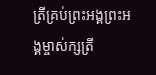ត្រីគ្រប់ព្រះអង្គព្រះអង្គម្ចាស់ក្សត្រី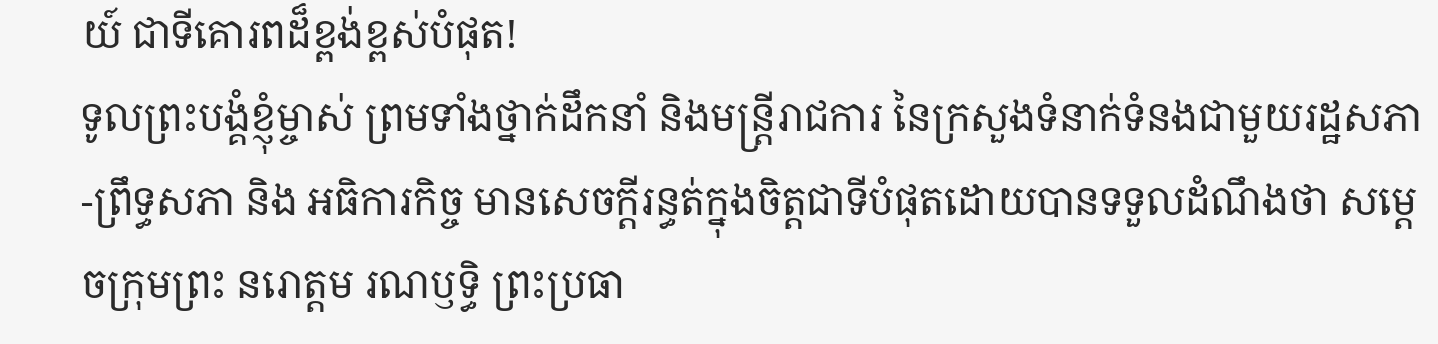យ៍ ជាទីគោរពដ៏ខ្ពង់ខ្ពស់បំផុត!
ទូលព្រះបង្គំខ្ញុំម្ចាស់ ព្រមទាំងថ្នាក់ដឹកនាំ និងមន្ត្រីរាជការ នៃក្រសួងទំនាក់ទំនងជាមួយរដ្ឋសភា-ព្រឹទ្ធសភា និង អធិការកិច្ច មានសេចក្តីរន្ធត់ក្នុងចិត្តជាទីបំផុតដោយបានទទួលដំណឹងថា សម្ដេចក្រុមព្រះ នរោត្តម រណឫទ្ធិ ព្រះប្រធា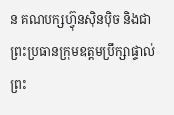ន គណបក្សហ៊្វុនស៊ិនប៉ិច និងជាព្រះប្រធានក្រុមឧត្តមប្រឹក្សាផ្ទាល់ព្រះ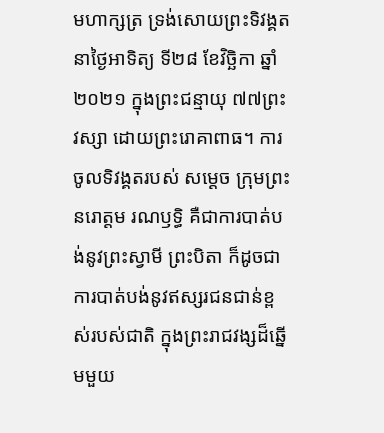មហាក្សត្រ ទ្រង់សោយព្រះទិវង្គត នាថ្ងៃអាទិត្យ ទី២៨ ខែវិច្ឆិកា ឆ្នាំ២០២១ ក្នុងព្រះជន្មាយុ ៧៧ព្រះវស្សា ដោយព្រះរោគាពាធ។ ការចូលទិវង្គតរបស់ សម្តេច ក្រុមព្រះ នរោត្តម រណឫទ្ធិ គឺជាការបាត់បង់នូវព្រះស្វាមី ព្រះបិតា ក៏ដូចជាការបាត់បង់នូវឥស្សរជនជាន់ខ្ពស់របស់ជាតិ ក្នុងព្រះរាជវង្សដ៏ឆ្នើមមួយ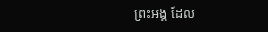ព្រះអង្គ ដែល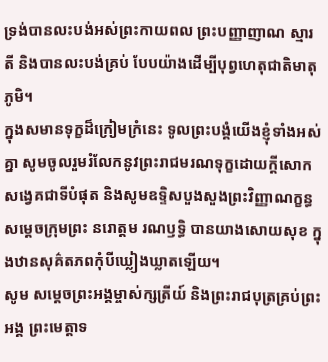ទ្រង់បានលះបង់អស់ព្រះកាយពល ព្រះបញ្ញាញាណ ស្មារតី និងបានលះបង់គ្រប់ បែបយ៉ាងដើម្បីបុព្វហេតុជាតិមាតុភូមិ។
ក្នុងសមានទុក្ខដ៏ក្រៀមក្រំនេះ ទូលព្រះបង្គំយើងខ្ញុំទាំងអស់គ្នា សូមចូលរួមរំលែកនូវព្រះរាជមរណទុក្ខដោយក្តីសោក សង្វេគជាទីបំផុត និងសូមឧទ្ទិសបួងសួងព្រះវិញ្ញាណក្ខន្ធ សម្តេចក្រុមព្រះ នរោត្តម រណឫទ្ធិ បានយាងសោយសុខ ក្នុងឋានសុគ៌តភពកុំបីឃ្លៀងឃ្លាតឡើយ។
សូម សម្ដេចព្រះអង្គម្ចាស់ក្សត្រីយ៍ និងព្រះរាជបុត្រគ្រប់ព្រះអង្គ ព្រះមេត្តាទ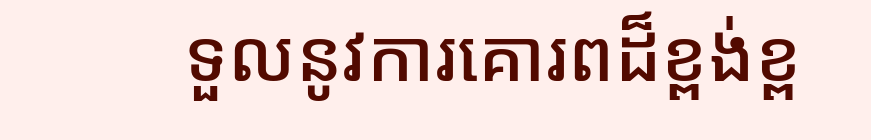ទួលនូវការគោរពដ៏ខ្ពង់ខ្ព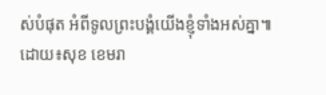ស់បំផុត អំពីទូលព្រះបង្គំយើងខ្ញុំទាំងអស់គ្នា៕
ដោយ៖សុខ ខេមរា